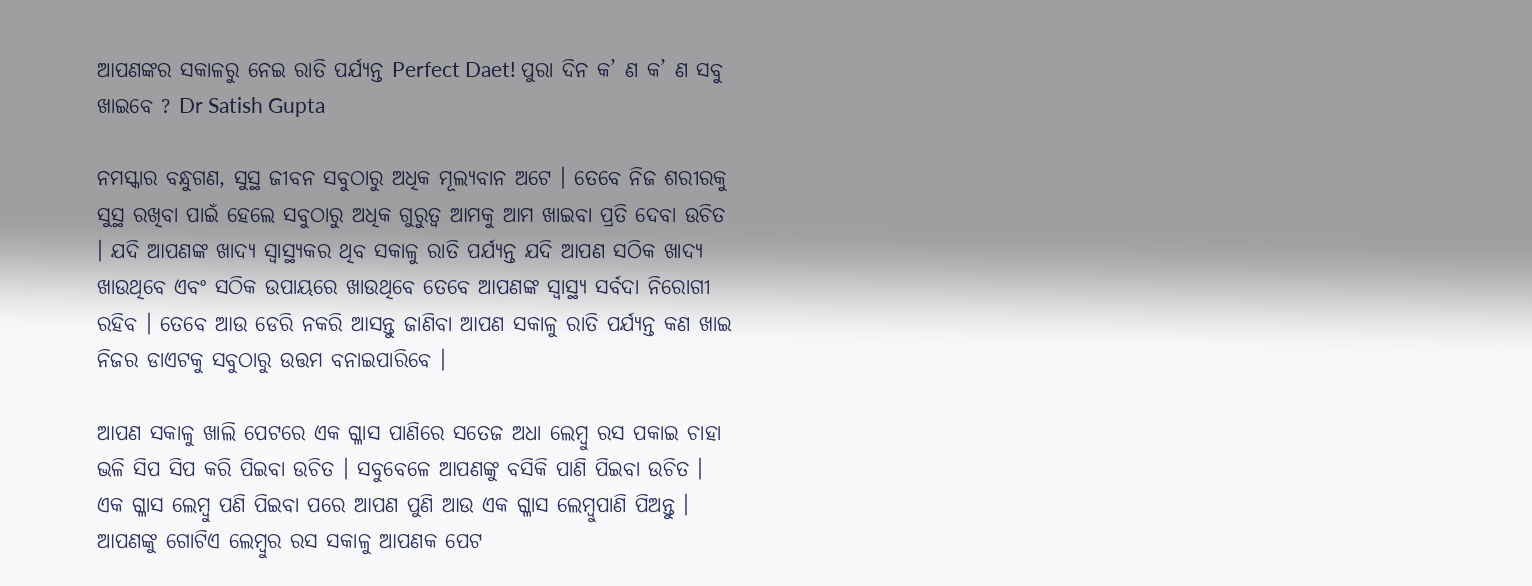ଆପଣଙ୍କର ସକାଳରୁ ନେଇ ରାତି ପର୍ଯ୍ୟନ୍ତ Perfect Daet! ପୁରା ଦିନ କ’ ଣ କ’ ଣ ସବୁ ଖାଇବେ ? Dr Satish Gupta

ନମସ୍କାର ବନ୍ଧୁଗଣ, ସୁସ୍ଥ ଜୀବନ ସବୁଠାରୁ ଅଧିକ ମୂଲ୍ୟବାନ ଅଟେ । ତେବେ ନିଜ ଶରୀରକୁ ସୁସ୍ଥ ରଖିବା ପାଇଁ ହେଲେ ସବୁଠାରୁ ଅଧିକ ଗୁରୁତ୍ଵ ଆମକୁ ଆମ ଖାଇବା ପ୍ରତି ଦେବା ଉଚିତ । ଯଦି ଆପଣଙ୍କ ଖାଦ୍ୟ ସ୍ଵାସ୍ଥ୍ୟକର ଥିବ ସକାଳୁ ରାତି ପର୍ଯ୍ୟନ୍ତ ଯଦି ଆପଣ ସଠିକ ଖାଦ୍ୟ ଖାଉଥିବେ ଏବଂ ସଠିକ ଉପାୟରେ ଖାଉଥିବେ ତେବେ ଆପଣଙ୍କ ସ୍ୱାସ୍ଥ୍ୟ ସର୍ବଦା ନିରୋଗୀ ରହିବ । ତେବେ ଆଉ ଡେରି ନକରି ଆସନ୍ତୁ ଜାଣିବା ଆପଣ ସକାଳୁ ରାତି ପର୍ଯ୍ୟନ୍ତ କଣ ଖାଇ ନିଜର ଡାଏଟକୁ ସବୁଠାରୁ ଉତ୍ତମ ବନାଇପାରିବେ ।

ଆପଣ ସକାଳୁ ଖାଲି ପେଟରେ ଏକ ଗ୍ଳାସ ପାଣିରେ ସତେଜ ଅଧା ଲେମ୍ବୁ ରସ ପକାଇ ଚାହା ଭଳି ସିପ ସିପ କରି ପିଇବା ଉଚିତ । ସବୁବେଳେ ଆପଣଙ୍କୁ ବସିକି ପାଣି ପିଇବା ଉଚିତ । ଏକ ଗ୍ଳାସ ଲେମ୍ବୁ ପଣି ପିଇବା ପରେ ଆପଣ ପୁଣି ଆଉ ଏକ ଗ୍ଳାସ ଲେମ୍ବୁପାଣି ପିଅନ୍ତୁ । ଆପଣଙ୍କୁ ଗୋଟିଏ ଲେମ୍ବୁର ରସ ସକାଳୁ ଆପଣକ ପେଟ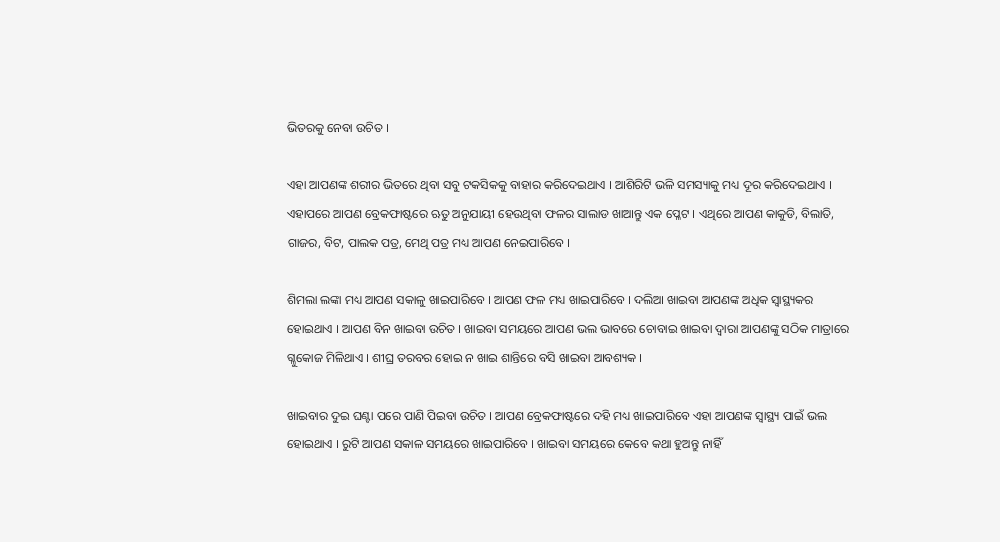ଭିତରକୁ ନେବା ଉଚିତ ।

ଏହା ଆପଣଙ୍କ ଶରୀର ଭିତରେ ଥିବା ସବୁ ଟକସିକକୁ ବାହାର କରିଦେଇଥାଏ । ଆଶିରିଟି ଭଳି ସମସ୍ୟାକୁ ମଧ୍ୟ ଦୂର କରିଦେଇଥାଏ । ଏହାପରେ ଆପଣ ବ୍ରେକଫାଷ୍ଟରେ ଋତୁ ଅନୁଯାୟୀ ହେଉଥିବା ଫଳର ସାଲାଡ ଖାଆନ୍ତୁ ଏକ ପ୍ଳେଟ । ଏଥିରେ ଆପଣ କାକୁଡି, ବିଲାତି, ଗାଜର, ବିଟ, ପାଲକ ପତ୍ର, ମେଥି ପତ୍ର ମଧ୍ୟ ଆପଣ ନେଇପାରିବେ ।

ଶିମଲା ଲଙ୍କା ମଧ୍ୟ ଆପଣ ସକାଳୁ ଖାଇପାରିବେ । ଆପଣ ଫଳ ମଧ୍ୟ ଖାଇପାରିବେ । ଦଲିଆ ଖାଇବା ଆପଣଙ୍କ ଅଧିକ ସ୍ଵାସ୍ଥ୍ୟକର ହୋଇଥାଏ । ଆପଣ ବିନ ଖାଇବା ଉଚିତ । ଖାଇବା ସମୟରେ ଆପଣ ଭଲ ଭାବରେ ଚୋବାଇ ଖାଇବା ଦ୍ଵାରା ଆପଣଙ୍କୁ ସଠିକ ମାତ୍ରାରେ ଗ୍ଳୁକୋଜ ମିଳିଥାଏ । ଶୀଘ୍ର ତରବର ହୋଇ ନ ଖାଇ ଶାନ୍ତିରେ ବସି ଖାଇବା ଆବଶ୍ୟକ ।

ଖାଇବାର ଦୁଇ ଘଣ୍ଟା ପରେ ପାଣି ପିଇବା ଉଚିତ । ଆପଣ ବ୍ରେକଫାଷ୍ଟରେ ଦହି ମଧ୍ୟ ଖାଇପାରିବେ ଏହା ଆପଣଙ୍କ ସ୍ୱାସ୍ଥ୍ୟ ପାଇଁ ଭଲ ହୋଇଥାଏ । ରୁଟି ଆପଣ ସକାଳ ସମୟରେ ଖାଇପାରିବେ । ଖାଇବା ସମୟରେ କେବେ କଥା ହୁଅନ୍ତୁ ନାହିଁ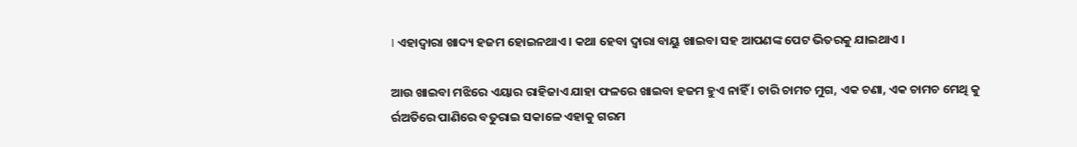। ଏହାଦ୍ୱାରା ଖାଦ୍ୟ ହଜମ ହୋଇନଥାଏ । କଥା ହେବା ଦ୍ଵାରା ବାୟୁ ଖାଇବା ସହ ଆପଣଙ୍କ ପେଟ ଭିତରକୁ ଯାଇଥାଏ ।

ଆଉ ଖାଇବା ମଝିରେ ଏୟାର ରାହିଜାଏ ଯାହା ଫଳରେ ଖାଇବା ହଜମ ହୁଏ ନାହିଁ । ଚାରି ଚାମଚ ମୁଗ, ଏକ ଚଣା, ଏକ ଚାମଚ ମେଥି କୁ ର୍ରଅତିରେ ପାଣିରେ ବତୁରାଇ ସକାଳେ ଏହାକୁ ଗରମ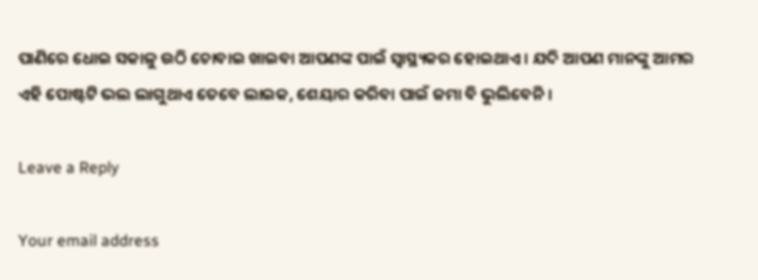ପାଣିରେ ଧୋଇ ସକାଳୁ ଉଠି ଚୋବାଇ ଖାଇବା ଆପଣଙ୍କ ପାଇଁ ସ୍ଵାସ୍ଥ୍ୟକର ହୋଇଥାଏ । ଯଦି ଆପଣ ମାନଙ୍କୁ ଆମର ଏହି ପୋଷ୍ଟଟି ଭଲ ଲାଗୁଥାଏ ତେବେ ଲାଇକ, ଶେୟାର କରିବା ପାଇଁ ଜମା ବି ଭୁଲିବେନି ।

Leave a Reply

Your email address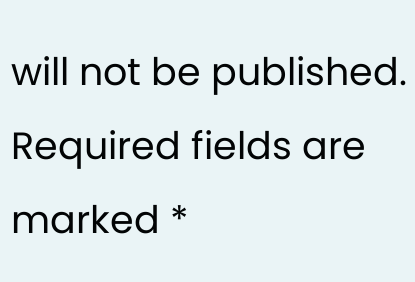will not be published. Required fields are marked *